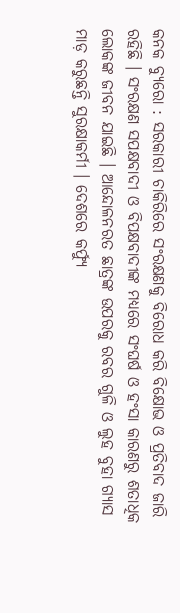କନକ ବ୍ୟୁରୋ : ସରକାରୀ ଚାକିରିରେ ସଂରକ୍ଷଣକୁ ବିରୋଧ କରି ବିକ୍ଷୋଭ ଓ ପ୍ରତିବାଦ ଜାରି ରହିଛି । ସଂରକ୍ଷଣ ସପକ୍ଷବାଦୀ ଓ ବିପକ୍ଷବାଦୀଙ୍କ ମଧ୍ୟରେ ସଂଘର୍ଷ ଓ ହଂସା କାରଣରୁ ଶତାଧିକ ଲୋକଙ୍କ ଜୀବନ ଯାଇଛି । ଆନ୍ଦୋଳନରତ ଛାତ୍ରଙ୍କ ଉପରକୁ ରବର ଗୁଳି ଓ ଲୁହ ବୁହା ଗ୍ୟାସ ମାଡ଼ କରୁଛନ୍ତି ସୁରକ୍ଷାକର୍ମୀ । ଦେଶରେ କର୍ଫ୍ୟୁ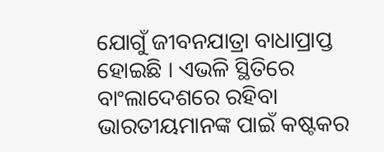ଯୋଗୁଁ ଜୀବନଯାତ୍ରା ବାଧାପ୍ରାପ୍ତ ହୋଇଛି । ଏଭଳି ସ୍ଥିତିରେ ବାଂଲାଦେଶରେ ରହିବା ଭାରତୀୟମାନଙ୍କ ପାଇଁ କଷ୍ଟକର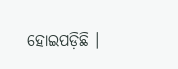ହୋଇପଡ଼ିଛି ।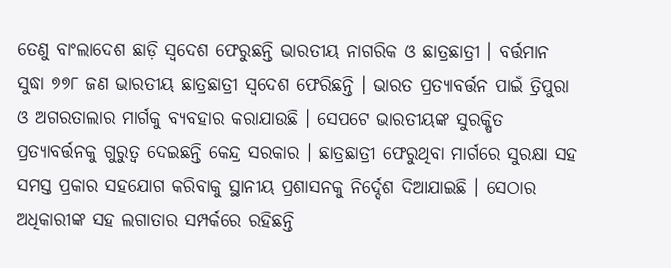ତେଣୁ ବାଂଲାଦେଶ ଛାଡ଼ି ସ୍ବଦେଶ ଫେରୁଛନ୍ତି ଭାରତୀୟ ନାଗରିକ ଓ ଛାତ୍ରଛାତ୍ରୀ । ବର୍ତ୍ତମାନ ସୁଦ୍ଧା ୭୭୮ ଜଣ ଭାରତୀୟ ଛାତ୍ରଛାତ୍ରୀ ସ୍ବଦେଶ ଫେରିଛନ୍ତି । ଭାରତ ପ୍ରତ୍ୟାବର୍ତ୍ତନ ପାଇଁ ତ୍ରିପୁରା ଓ ଅଗରତାଲାର ମାର୍ଗକୁ ବ୍ୟବହାର କରାଯାଉଛି । ସେପଟେ ଭାରତୀୟଙ୍କ ସୁରକ୍ଷିତ ପ୍ରତ୍ୟାବର୍ତ୍ତନକୁ ଗୁରୁତ୍ବ ଦେଇଛନ୍ତି କେନ୍ଦ୍ର ସରକାର । ଛାତ୍ରଛାତ୍ରୀ ଫେରୁଥିବା ମାର୍ଗରେ ସୁରକ୍ଷା ସହ ସମସ୍ତ ପ୍ରକାର ସହଯୋଗ କରିବାକୁ ସ୍ଥାନୀୟ ପ୍ରଶାସନକୁ ନିର୍ଦ୍ଦେଶ ଦିଆଯାଇଛି । ସେଠାର ଅଧିକାରୀଙ୍କ ସହ ଲଗାତାର ସମ୍ପର୍କରେ ରହିଛନ୍ତି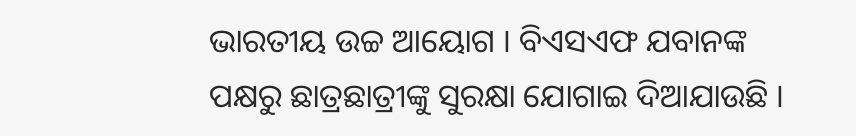ଭାରତୀୟ ଉଚ୍ଚ ଆୟୋଗ । ବିଏସଏଫ ଯବାନଙ୍କ ପକ୍ଷରୁ ଛାତ୍ରଛାତ୍ରୀଙ୍କୁ ସୁରକ୍ଷା ଯୋଗାଇ ଦିଆଯାଉଛି ।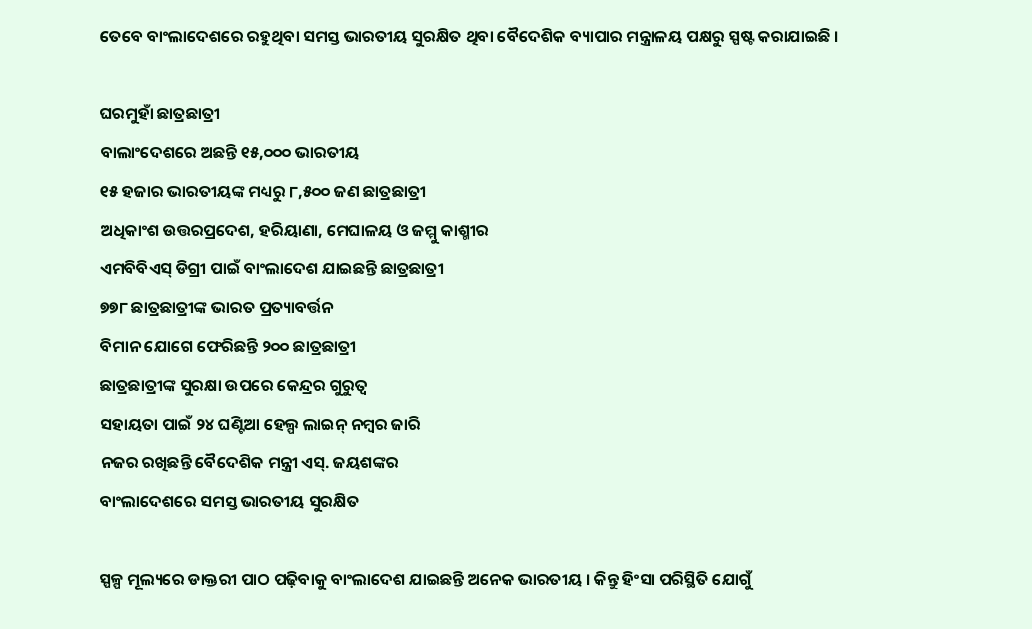ତେବେ ବାଂଲାଦେଶରେ ରହୁଥିବା ସମସ୍ତ ଭାରତୀୟ ସୁରକ୍ଷିତ ଥିବା ବୈଦେଶିକ ବ୍ୟାପାର ମନ୍ତ୍ରାଳୟ ପକ୍ଷରୁ ସ୍ପଷ୍ଟ କରାଯାଇଛି ।

ଘରମୁହାଁ ଛାତ୍ରଛାତ୍ରୀ
ବାଲାଂଦେଶରେ ଅଛନ୍ତି ୧୫,୦୦୦ ଭାରତୀୟ
୧୫ ହଜାର ଭାରତୀୟଙ୍କ ମଧ୍ୟରୁ ୮,୫୦୦ ଜଣ ଛାତ୍ରଛାତ୍ରୀ
ଅଧିକାଂଶ ଉତ୍ତରପ୍ରଦେଶ, ହରିୟାଣା, ମେଘାଳୟ ଓ ଜମ୍ମୁ କାଶ୍ମୀର
ଏମବିବିଏସ୍ ଡିଗ୍ରୀ ପାଇଁ ବାଂଲାଦେଶ ଯାଇଛନ୍ତି ଛାତ୍ରଛାତ୍ରୀ
୭୭୮ ଛାତ୍ରଛାତ୍ରୀଙ୍କ ଭାରତ ପ୍ରତ୍ୟାବର୍ତ୍ତନ
ବିମାନ ଯୋଗେ ଫେରିଛନ୍ତି ୨୦୦ ଛାତ୍ରଛାତ୍ରୀ
ଛାତ୍ରଛାତ୍ରୀଙ୍କ ସୁରକ୍ଷା ଉପରେ କେନ୍ଦ୍ରର ଗୁରୁତ୍ବ
ସହାୟତା ପାଇଁ ୨୪ ଘଣ୍ଟିଆ ହେଲ୍ପ ଲାଇନ୍ ନମ୍ବର ଜାରି
ନଜର ରଖିଛନ୍ତି ବୈଦେଶିକ ମନ୍ତ୍ରୀ ଏସ୍. ଜୟଶଙ୍କର
ବାଂଲାଦେଶରେ ସମସ୍ତ ଭାରତୀୟ ସୁରକ୍ଷିତ

ସ୍ପଳ୍ପ ମୂଲ୍ୟରେ ଡାକ୍ତରୀ ପାଠ ପଢ଼ିବାକୁ ବାଂଲାଦେଶ ଯାଇଛନ୍ତି ଅନେକ ଭାରତୀୟ । କିନ୍ତୁ ହିଂସା ପରିସ୍ଥିତି ଯୋଗୁଁ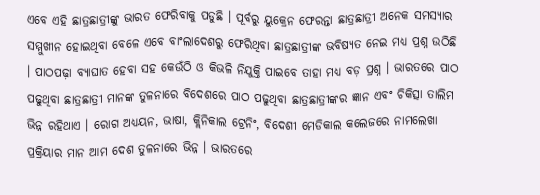ଏବେ ଏହି ଛାତ୍ରଛାତ୍ରୀଙ୍କୁ ଭାରତ ଫେରିବାକୁ ପଡୁଛି । ପୂର୍ବରୁ ୟୁକ୍ରେନ ଫେରନ୍ତା ଛାତ୍ରଛାତ୍ରୀ ଅନେକ ସମସ୍ୟାର ସମ୍ମୁଖୀନ ହୋଇଥିବା ବେଳେ ଏବେ ବାଂଲାଦେଶରୁ ଫେରିଥିବା ଛାତ୍ରଛାତ୍ରୀଙ୍କ ଭବିଷ୍ୟତ ନେଇ ମଧ୍ୟ ପ୍ରଶ୍ନ ଉଠିଛି । ପାଠପଢ଼ା ବ୍ୟାଘାତ ହେବା ସହ କେଉଁଠି ଓ କିଭଳି ନିଯୁକ୍ତି ପାଇବେ ତାହା ମଧ୍ୟ ବଡ଼ ପ୍ରଶ୍ନ । ଭାରତରେ ପାଠ ପଢୁଥିବା ଛାତ୍ରଛାତ୍ରୀ ମାନଙ୍କ ତୁଳନାରେ ବିଦେଶରେ ପାଠ ପଢୁଥିବା ଛାତ୍ରଛାତ୍ରୀଙ୍କର ଜ୍ଞାନ ଏବଂ ଚିକିତ୍ସା ତାଲିମ ଭିନ୍ନ ରହିଥାଏ । ରୋଗ ଅଧ୍ୟୟନ, ଭାଷା, କ୍ଲିନିକାଲ ଟ୍ରେନିଂ, ବିଦେଶୀ ମେଡିକାଲ କଲେଜରେ ନାମଲେଖା ପ୍ରକ୍ରିୟାର ମାନ ଆମ ଦେଶ ତୁଳନାରେ ଭିନ୍ନ । ଭାରତରେ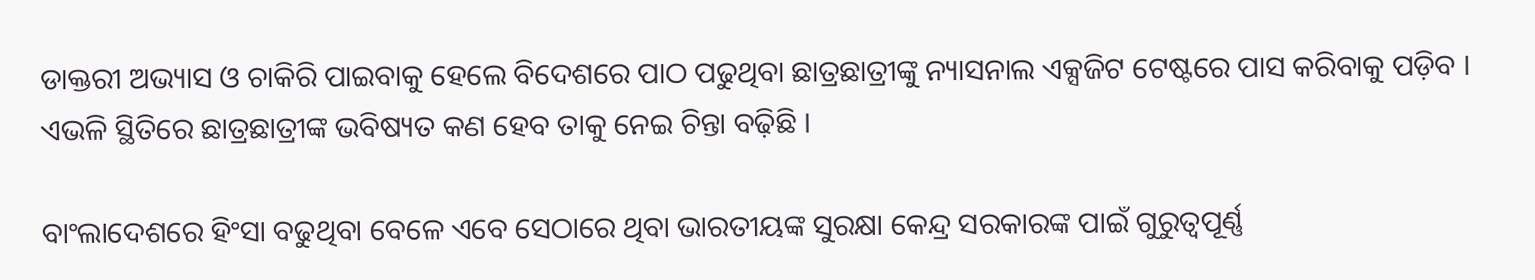ଡାକ୍ତରୀ ଅଭ୍ୟାସ ଓ ଚାକିରି ପାଇବାକୁ ହେଲେ ବିଦେଶରେ ପାଠ ପଢୁଥିବା ଛାତ୍ରଛାତ୍ରୀଙ୍କୁ ନ୍ୟାସନାଲ ଏକ୍ସଜିଟ ଟେଷ୍ଟରେ ପାସ କରିବାକୁ ପଡ଼ିବ । ଏଭଳି ସ୍ଥିତିରେ ଛାତ୍ରଛାତ୍ରୀଙ୍କ ଭବିଷ୍ୟତ କଣ ହେବ ତାକୁ ନେଇ ଚିନ୍ତା ବଢ଼ିଛି ।

ବାଂଲାଦେଶରେ ହିଂସା ବଢୁଥିବା ବେଳେ ଏବେ ସେଠାରେ ଥିବା ଭାରତୀୟଙ୍କ ସୁରକ୍ଷା କେନ୍ଦ୍ର ସରକାରଙ୍କ ପାଇଁ ଗୁରୁତ୍ବପୂର୍ଣ୍ଣ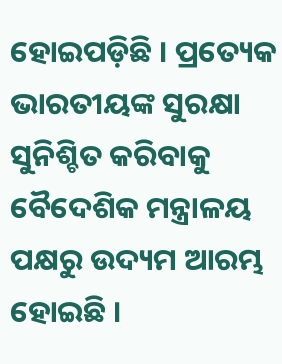ହୋଇପଡ଼ିଛି । ପ୍ରତ୍ୟେକ ଭାରତୀୟଙ୍କ ସୁରକ୍ଷା ସୁନିଶ୍ଚିତ କରିବାକୁ ବୈଦେଶିକ ମନ୍ତ୍ରାଳୟ ପକ୍ଷରୁ ଉଦ୍ୟମ ଆରମ୍ଭ ହୋଇଛି ।